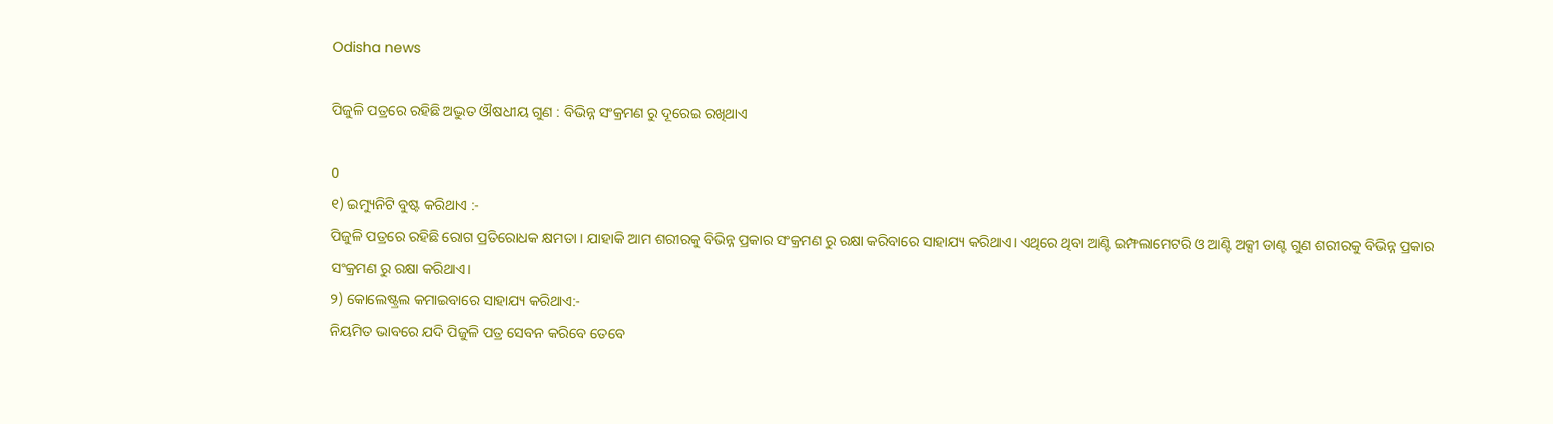Odisha news

ପିଜୁଳି ପତ୍ରରେ ରହିଛି ଅଦ୍ଭୁତ ଔଷଧୀୟ ଗୁଣ : ବିଭିନ୍ନ ସଂକ୍ରମଣ ରୁ ଦୂରେଇ ରଖିଥାଏ

0
୧) ଇମ୍ୟୁନିଟି ବୁଷ୍ଟ କରିଥାଏ :-
ପିଜୁଳି ପତ୍ରରେ ରହିଛି ରୋଗ ପ୍ରତିରୋଧକ କ୍ଷମତା । ଯାହାକି ଆମ ଶରୀରକୁ ବିଭିନ୍ନ ପ୍ରକାର ସଂକ୍ରମଣ ରୁ ରକ୍ଷା କରିବାରେ ସାହାଯ୍ୟ କରିଥାଏ। ଏଥିରେ ଥିବା ଆଣ୍ଟି ଇମ୍ଫଲାମେଟରି ଓ ଆଣ୍ଟି ଅକ୍ସୀ ଡାଣ୍ଟ ଗୁଣ ଶରୀରକୁ ବିଭିନ୍ନ ପ୍ରକାର ସଂକ୍ରମଣ ରୁ ରକ୍ଷା କରିଥାଏ।
୨) କୋଲେଷ୍ଟ୍ରଲ କମାଇବାରେ ସାହାଯ୍ୟ କରିଥାଏ:-
ନିୟମିତ ଭାବରେ ଯଦି ପିଜୁଳି ପତ୍ର ସେବନ କରିବେ ତେବେ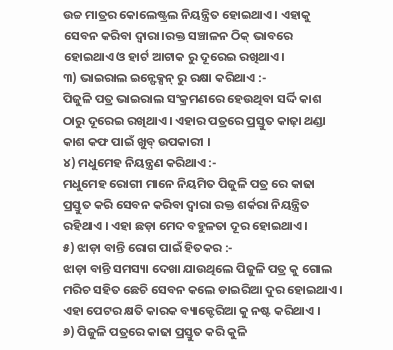ଉଚ୍ଚ ମାତ୍ରର କୋଲେଷ୍ଟ୍ରଲ ନିୟନ୍ତ୍ରିତ ହୋଇଥାଏ । ଏହାକୁ ସେବନ କରିବା ଦ୍ୱାରା।ରକ୍ତ ସଞ୍ଚାଳନ ଠିକ୍ ଭାବରେ ହୋଇଥାଏ ଓ ହାର୍ଟ ଆଟାକ ରୁ ଦୂରେଇ ରଖିଥାଏ।
୩) ଭାଇରାଲ ଇନ୍ଫେକ୍ସନ୍ ରୁ ରକ୍ଷା କରିଥାଏ :-
ପିଜୁଳି ପତ୍ର ଭାଇରାଲ ସଂକ୍ରମଣରେ ହେଉଥିବା ସର୍ଦ୍ଦି କାଶ ଠାରୁ ଦୂରେଇ ରଖିଥାଏ । ଏହାର ପତ୍ରରେ ପ୍ରସ୍ତୁତ କାଢ଼ା ଥଣ୍ଡା କାଶ କଫ ପାଇଁ ଖୁବ୍ ଉପକାରୀ ।
୪) ମଧୁମେହ ନିୟନ୍ତ୍ରଣ କରିଥାଏ :-
ମଧୁମେହ ରୋଗୀ ମାନେ ନିୟମିତ ପିଜୁଳି ପତ୍ର ରେ କାଢା ପ୍ରସ୍ତୁତ କରି ସେବନ କରିବା ଦ୍ୱାରା ରକ୍ତ ଶର୍କରା ନିୟନ୍ତ୍ରିତ ରହିଥାଏ । ଏହା ଛଡ଼ା ମେଦ ବହୁଳତା ଦୂର ହୋଇଥାଏ ।
୫) ଝାଡ଼ା ବାନ୍ତି ରୋଗ ପାଇଁ ହିତକର :-
ଝାଡ଼ା ବାନ୍ତି ସମସ୍ୟା ଦେଖା ଯାଉଥିଲେ ପିଜୁଳି ପତ୍ର କୁ ଗୋଲ ମରିଚ ସହିତ ଛେଚି ସେବନ କଲେ ଡାଇରିଆ ଦୁର ହୋଇଥାଏ । ଏହା ପେଟର କ୍ଷତି କାରକ ବ୍ୟାକ୍ଟେରିଆ କୁ ନଷ୍ଟ କରିଥାଏ ।
୬) ପିଜୁଳି ପତ୍ରରେ କାଢା ପ୍ରସ୍ତୁତ କରି କୁଳି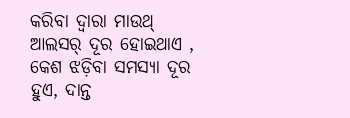କରିବା ଦ୍ୱାରା ମାଉଥ୍ ଆଲସର୍ ଦୂର ହୋଇଥାଏ , କେଶ ଝଡ଼ିବା ସମସ୍ୟା ଦୂର ହୁଏ, ଦାନ୍ତ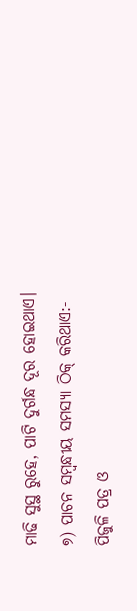ମାଢି ସୁସ୍ଥ ରୁହେ, ପାଟି ଦୁର୍ଗନ୍ଧ ଦୂର ହୋଇଥାଏ।
୭) ପାଚନ ସମ୍ବନ୍ଧୀୟ ସମସ୍ୟା ଠିକ୍ କରିଥାଏ:-
ପିଜୁଳି ପତ୍ର ଓ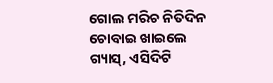ଗୋଲ ମରିଚ ନିତିଦିନ ଚୋବାଇ ଖାଇଲେ ଗ୍ୟାସ୍, ଏସିଦିଟି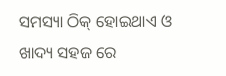ସମସ୍ୟା ଠିକ୍ ହୋଇଥାଏ ଓ ଖାଦ୍ୟ ସହଜ ରେ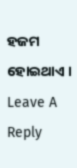ହଜମ ହୋଇଥାଏ ।
Leave A Reply